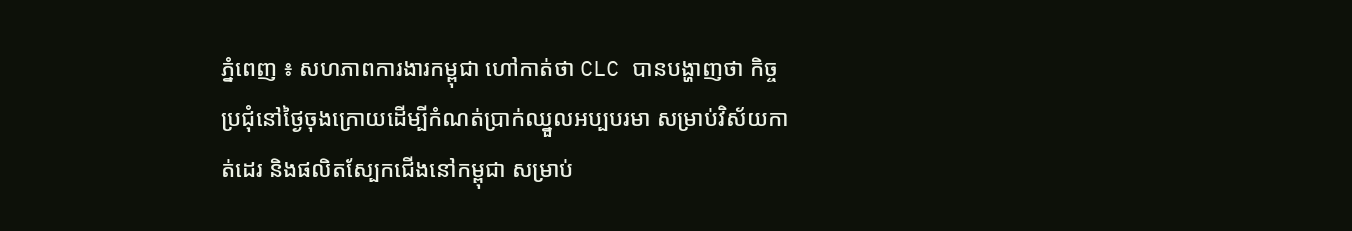ភ្នំពេញ ៖ សហភាពការងារកម្ពុជា ហៅកាត់ថា CLC បានបង្ហាញថា កិច្ចប្រជុំនៅថ្ងៃចុងក្រោយដើម្បីកំណត់ប្រាក់ឈ្នួលអប្បបរមា សម្រាប់វិស័យកាត់ដេរ និងផលិតស្បែកជើងនៅកម្ពុជា សម្រាប់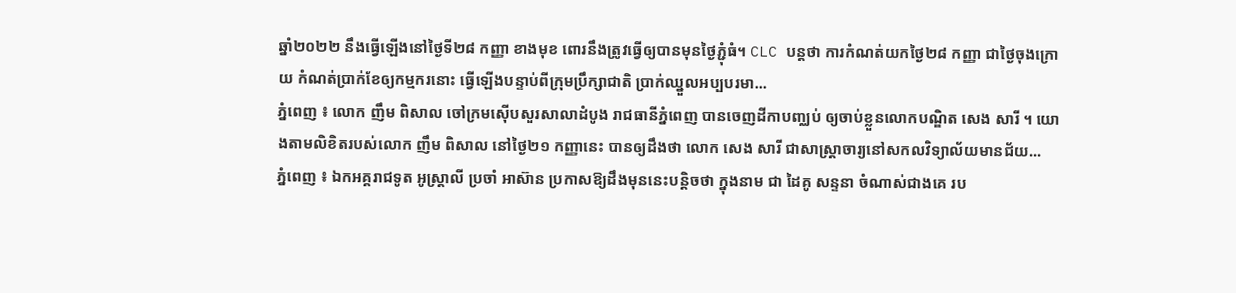ឆ្នាំ២០២២ នឹងធ្វើឡើងនៅថ្ងៃទី២៨ កញ្ញា ខាងមុខ ពោរនឹងត្រូវធ្វើឲ្យបានមុនថ្ងៃភ្ជុំធំ។ CLC បន្តថា ការកំណត់យកថ្ងៃ២៨ កញ្ញា ជាថ្ងៃចុងក្រោយ កំណត់ប្រាក់ខែឲ្យកម្មករនោះ ធ្វើឡើងបន្ទាប់ពីក្រុមប្រឹក្សាជាតិ ប្រាក់ឈ្នួលអប្បបរមា...
ភ្នំពេញ ៖ លោក ញឹម ពិសាល ចៅក្រមស៊ើបសួរសាលាដំបូង រាជធានីភ្នំពេញ បានចេញដីកាបញ្ឈប់ ឲ្យចាប់ខ្លួនលោកបណ្ឌិត សេង សារី ។ យោងតាមលិខិតរបស់លោក ញឹម ពិសាល នៅថ្ងៃ២១ កញ្ញានេះ បានឲ្យដឹងថា លោក សេង សារី ជាសាស្រ្តាចារ្យនៅសកលវិទ្យាល័យមានជ័យ...
ភ្នំពេញ ៖ ឯកអគ្គរាជទូត អូស្ត្រាលី ប្រចាំ អាស៊ាន ប្រកាសឱ្យដឹងមុននេះបន្តិចថា ក្នុងនាម ជា ដៃគូ សន្ទនា ចំណាស់ជាងគេ រប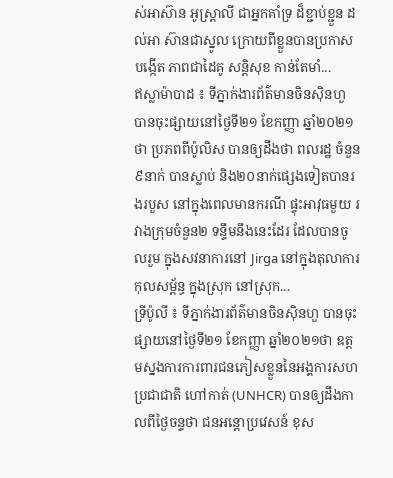ស់អាស៊ាន អូស្ត្រាលី ជាអ្នកគាំទ្រ ដ៏ខ្ជាប់ខ្ជួន ដល់អា ស៊ានជាស្នូល ក្រោយពីខ្លួនបានប្រកាសបង្កើត ភាពជាដៃគូ សន្តិសុខ កាន់តែមាំ...
ឥស្លាម៉ាបាដ ៖ ទីភ្នាក់ងារព័ត៌មានចិនស៊ិនហួ បានចុះផ្សាយនៅថ្ងៃទី២១ ខែកញ្ញា ឆ្នាំ២០២១ថា ប្រភពពីប៉ូលិស បានឲ្យដឹងថា ពលរដ្ឋ ចំនួន៩នាក់ បានស្លាប់ និង២០នាក់ផ្សេងទៀតបានរងរបួស នៅក្នុងពេលមានករណី ផ្ទុះអាវុធមួយ រវាងក្រុមចំនួន២ ទន្ទឹមនឹងនេះដែរ ដែលបានចូលរួម ក្នុងសវនាការនៅ Jirga នៅក្នុងតុលាការកុលសម្ព័ន្ធ ក្នុងស្រុក នៅស្រុក...
ទ្រីប៉ូលី ៖ ទីភ្នាក់ងារព័ត៌មានចិនស៊ិនហួ បានចុះផ្សាយនៅថ្ងៃទី២១ ខែកញ្ញា ឆ្នាំ២០២១ថា ឧត្តមស្នងការការពារជនភៀសខ្លួននៃអង្គការសហប្រជាជាតិ ហៅកាត់ (UNHCR) បានឲ្យដឹងកាលពីថ្ងៃចន្ទថា ជនអន្តោប្រវេសន៍ ខុស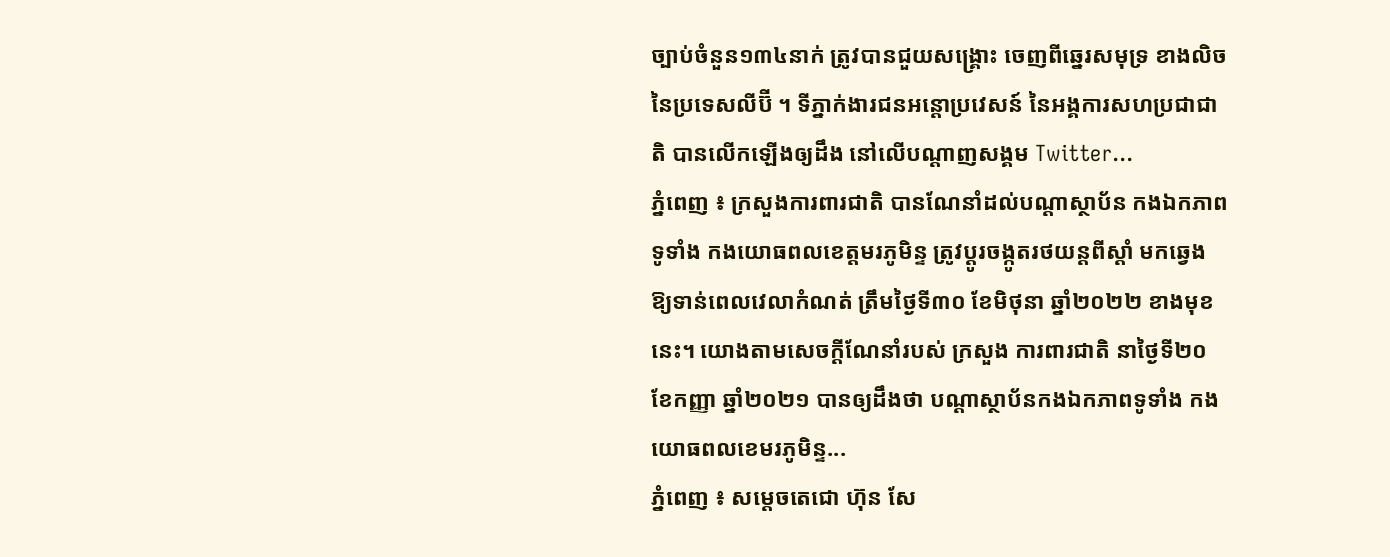ច្បាប់ចំនួន១៣៤នាក់ ត្រូវបានជួយសង្គ្រោះ ចេញពីឆ្នេរសមុទ្រ ខាងលិច នៃប្រទេសលីប៊ី ។ ទីភ្នាក់ងារជនអន្តោប្រវេសន៍ នៃអង្គការសហប្រជាជាតិ បានលើកឡើងឲ្យដឹង នៅលើបណ្តាញសង្គម Twitter...
ភ្នំពេញ ៖ ក្រសួងការពារជាតិ បានណែនាំដល់បណ្ដាស្ថាប័ន កងឯកភាពទូទាំង កងយោធពលខេត្តមរភូមិន្ទ ត្រូវប្ដូរចង្កូតរថយន្ដពីស្ដាំ មកឆ្វេង ឱ្យទាន់ពេលវេលាកំណត់ ត្រឹមថ្ងៃទី៣០ ខែមិថុនា ឆ្នាំ២០២២ ខាងមុខនេះ។ យោងតាមសេចក្ដីណែនាំរបស់ ក្រសួង ការពារជាតិ នាថ្ងៃទី២០ ខែកញ្ញា ឆ្នាំ២០២១ បានឲ្យដឹងថា បណ្តាស្ថាប័នកងឯកភាពទូទាំង កងយោធពលខេមរភូមិន្ទ...
ភ្នំពេញ ៖ សម្ដេចតេជោ ហ៊ុន សែ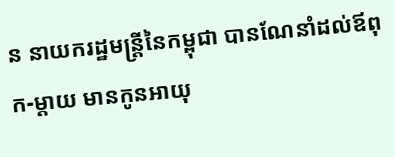ន នាយករដ្ឋមន្ដ្រីនៃកម្ពុជា បានណែនាំដល់ឪពុក-ម្តាយ មានកូនអាយុ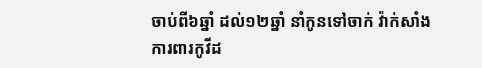ចាប់ពី៦ឆ្នាំ ដល់១២ឆ្នាំ នាំកូនទៅចាក់ វ៉ាក់សាំងការពារកូវីដ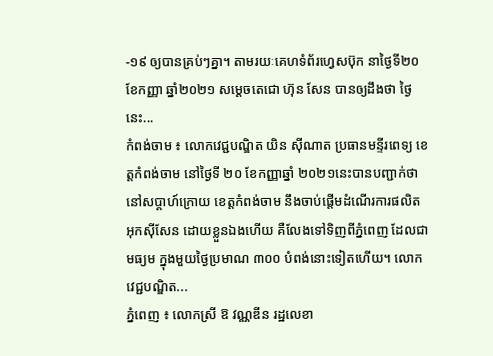-១៩ ឲ្យបានគ្រប់ៗគ្នា។ តាមរយៈគេហទំព័រហ្វេសប៊ុក នាថ្ងៃទី២០ ខែកញ្ញា ឆ្នាំ២០២១ សម្ដេចតេជោ ហ៊ុន សែន បានឲ្យដឹងថា ថ្ងៃនេះ...
កំពង់ចាម ៖ លោកវេជ្ជបណ្ឌិត យិន ស៊ីណាត ប្រធានមន្ទីរពេទ្យ ខេត្តកំពង់ចាម នៅថ្ងៃទី ២០ ខែកញ្ញាឆ្នាំ ២០២១នេះបានបញ្ជាក់ថា នៅសប្តាហ៍ក្រោយ ខេត្តកំពង់ចាម នឹងចាប់ផ្តើមដំណើរការផលិត អុកស៊ីសែន ដោយខ្លួនឯងហើយ គឺលែងទៅទិញពីភ្នំពេញ ដែលជាមធ្យម ក្នុងមួយថ្ងៃប្រមាណ ៣០០ បំពង់នោះទៀតហើយ។ លោកវេជ្ជបណ្ឌិត...
ភ្នំពេញ ៖ លោកស្រី ឱ វណ្ណឌីន រដ្ឋលេខា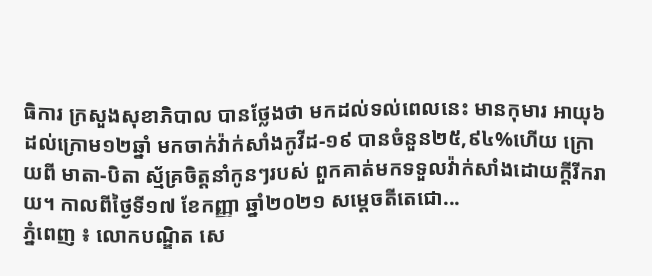ធិការ ក្រសួងសុខាភិបាល បានថ្លែងថា មកដល់ទល់ពេលនេះ មានកុមារ អាយុ៦ ដល់ក្រោម១២ឆ្នាំ មកចាក់វ៉ាក់សាំងកូវីដ-១៩ បានចំនួន២៥,៩៤%ហើយ ក្រោយពី មាតា-បិតា ស្ម័គ្រចិត្តនាំកូនៗរបស់ ពួកគាត់មកទទួលវ៉ាក់សាំងដោយក្ដីរីករាយ។ កាលពីថ្ងៃទី១៧ ខែកញ្ញា ឆ្នាំ២០២១ សម្តេចតីតេជោ...
ភ្នំពេញ ៖ លោកបណ្ឌិត សេ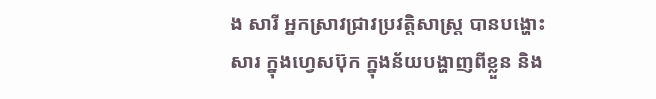ង សារី អ្នកស្រាវជ្រាវប្រវត្តិសាស្រ្ត បានបង្ហោះសារ ក្នុងហ្វេសប៊ុក ក្នុងន័យបង្ហាញពីខ្លួន និង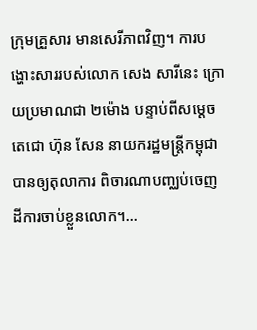ក្រុមគ្រួសារ មានសេរីភាពវិញ។ ការបង្ហោះសាររបស់លោក សេង សារីនេះ ក្រោយប្រមាណជា ២ម៉ោង បន្ទាប់ពីសម្តេចតេជោ ហ៊ុន សែន នាយករដ្ឋមន្រ្តីកម្ពុជាបានឲ្យតុលាការ ពិចារណាបញ្ឈប់ចេញ ដីការចាប់ខ្លួនលោក។...